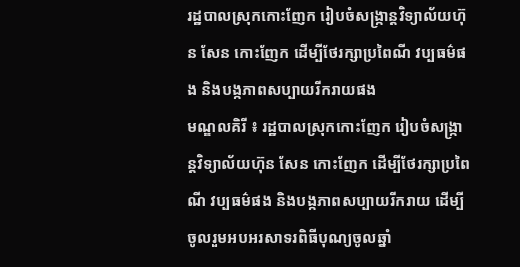រដ្ឋបាលស្រុកកោះញែក រៀបចំសង្ក្រាន្តវិទ្យាល័យហ៊ុន សែន កោះញែក ដើម្បីថែរក្សាប្រពៃណី វប្បធម៌ផង និងបង្កភាពសប្បាយរីករាយផង
មណ្ឌលគិរី ៖ រដ្ឋបាលស្រុកកោះញែក រៀបចំសង្ក្រាន្តវិទ្យាល័យហ៊ុន សែន កោះញែក ដើម្បីថែរក្សាប្រពៃណី វប្បធម៌ផង និងបង្កភាពសប្បាយរីករាយ ដើម្បីចូលរួមអបអរសាទរពិធីបុណ្យចូលឆ្នាំ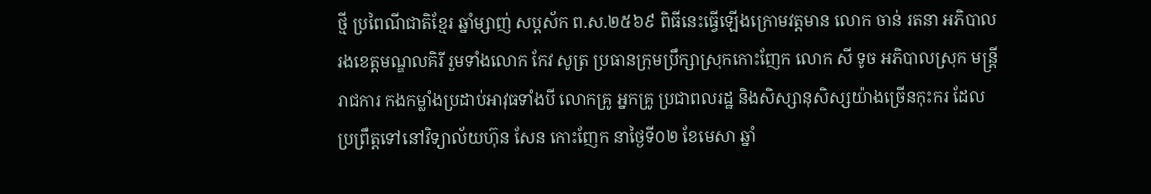ថ្មី ប្រពៃណីជាតិខ្មែរ ឆ្នាំម្សាញ់ សប្ដស័ក ព.ស.២៥៦៩ ពិធីនេះធ្វើឡើងក្រោមវត្តមាន លោក ចាន់ រតនា អភិបាលរងខេត្តមណ្ឌលគិរី រួមទាំងលោក កែវ សូត្រ ប្រធានក្រុមប្រឹក្សាស្រុកកោះញែក លោក សី ទូច អភិបាលស្រុក មន្រ្តីរាជការ កងកម្លាំងប្រដាប់អាវុធទាំងបី លោកគ្រូ អ្នកគ្រូ ប្រជាពលរដ្ឋ និងសិស្សានុសិស្សយ៉ាងច្រើនកុះករ ដែលប្រព្រឹត្តទៅនៅវិទ្យាល័យហ៊ុន សែន កោះញែក នាថ្ងៃទី០២ ខែមេសា ឆ្នាំ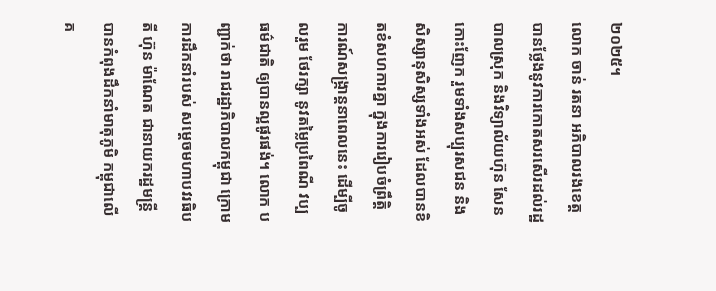២០២៥។
លោក ចាន់ រតនា អភិបាលរងខេត្ត បានថ្លែងនូវការកោតសរសើរដល់រដ្ឋបាលស្រុក និងវិទ្យាល័យហ៊ុន សែនកោះញែក រួមទាំងសប្បុរសជន និងសិស្សានុសិស្សទាំងអស់ ដែលបានខិតខំសហការគ្នា ក្នុងការរៀបចំព្រឹត្តិការណ៍សង្រ្កាន្តនាពេលនេះ ដើម្បីចូលរួម ថែរក្សា នូវតម្លៃប្រពៃណី វប្បធម៌ជាតិ ឲ្យបានល្អផូរផង់។ លោក បញ្ជាក់ថា រាជរដ្ឋាភិបាលកម្ពុជា ក្រោមការដឹកនាំរបស់ សម្តេចមហាបវរធិបតី ហ៊ុន ម៉ាណែត ជានាយករដ្ឋមន្ត្រី បានកំពុងដឹកនាំមាតុភូមិ កម្ពុជាលើ គ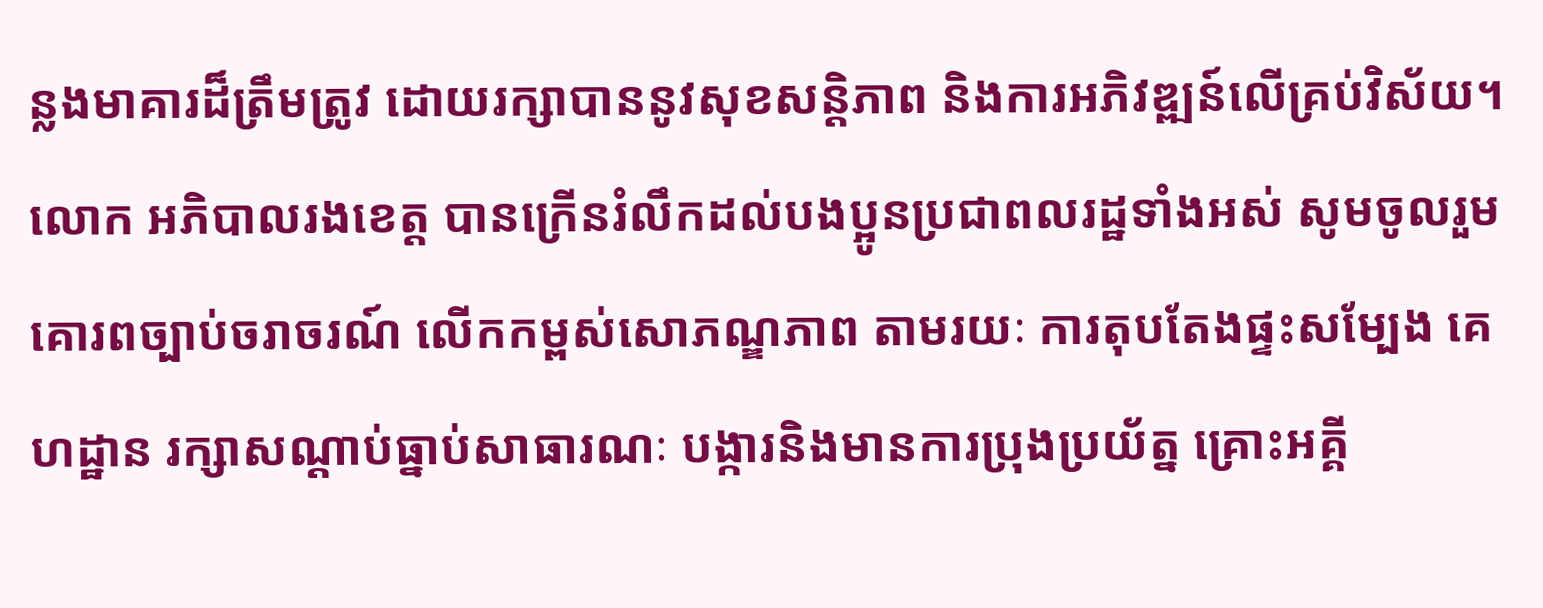ន្លងមាគារដ៏ត្រឹមត្រូវ ដោយរក្សាបាននូវសុខសន្តិភាព និងការអភិវឌ្ឍន៍លើគ្រប់វិស័យ។ លោក អភិបាលរងខេត្ត បានក្រើនរំលឹកដល់បងប្អូនប្រជាពលរដ្ឋទាំងអស់ សូមចូលរួមគោរពច្បាប់ចរាចរណ៍ លើកកម្ពស់សោភណ្ឌភាព តាមរយៈ ការតុបតែងផ្ទះសម្បែង គេហដ្ឋាន រក្សាសណ្តាប់ធ្នាប់សាធារណៈ បង្ការនិងមានការប្រុងប្រយ័ត្ន គ្រោះអគ្គី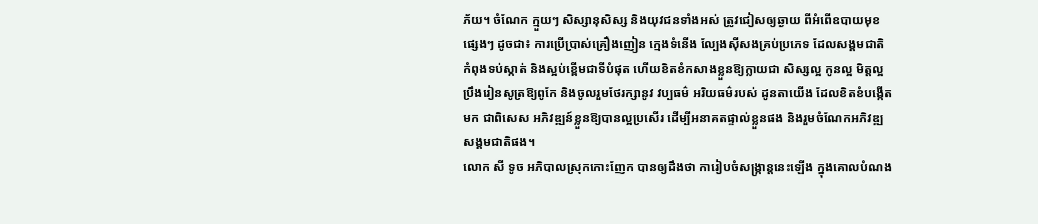ភ័យ។ ចំណែក ក្មួយៗ សិស្សានុសិស្ស និងយុវជនទាំងអស់ ត្រូវជៀសឲ្យឆ្ងាយ ពីអំពើឧបាយមុខផ្សេងៗ ដូចជា៖ ការប្រើប្រាស់គ្រឿងញៀន ក្មេងទំនើង ល្បែងស៊ីសងគ្រប់ប្រភេទ ដែលសង្គមជាតិ កំពុងទប់ស្កាត់ និងស្អប់ខ្ពើមជាទីបំផុត ហើយខិតខំកសាងខ្លួនឱ្យក្លាយជា សិស្សល្អ កូនល្អ មិត្តល្អ ប្រឹងរៀនសូត្រឱ្យពូកែ និងចូលរួមថែរក្សានូវ វប្បធម៌ អរិយធម៌របស់ ដូនតាយើង ដែលខិតខំបង្កើតមក ជាពិសេស អភិវឌ្ឍន៍ខ្លួនឱ្យបានល្អប្រសើរ ដើម្បីអនាគតផ្ទាល់ខ្លួនផង និងរួមចំណែកអភិវឌ្ឍសង្គមជាតិផង។
លោក សី ទូច អភិបាលស្រុកកោះញែក បានឲ្យដឹងថា ការៀបចំសង្ក្រាន្តនេះឡើង ក្នុងគោលបំណង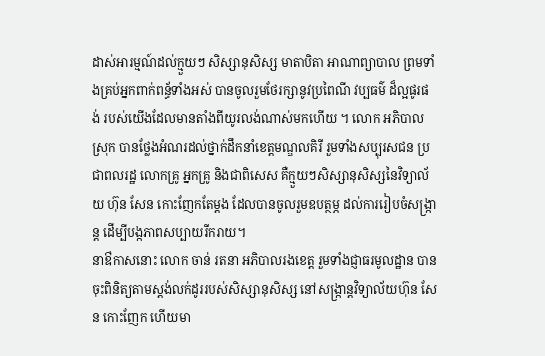ដាស់អារម្មណ៍ដល់ក្មួយៗ សិស្សានុសិស្ស មាតាបិតា អាណាព្យាបាល ព្រមទាំងគ្រប់អ្នកពាក់ពន្ធ័ទាំងអស់ បានចូលរួមថែរក្សានូវប្រពៃណី វប្បធម៌ ដ៏ល្អផូរផង់ របស់យើងដែលមានតាំងពីយូរលង់ណាស់មកហើយ ។ លោក អភិបាលស្រុក បានថ្លែងអំណរដល់ថ្នាក់ដឹកនាំខេត្តមណ្ឌលគិរី រួមទាំងសប្បុរសជន ប្រជាពលរដ្ឋ លោកគ្រូ អ្នកគ្រូ និងជាពិសេស គឺក្មួយៗសិស្សានុសិស្សនៃវិទ្យាល័យ ហ៊ុន សែន កោះញែកតែម្តង ដែលបានចូលរួមឧបត្ថម្ភ ដល់ការរៀបចំសង្ក្រាន្ត ដើម្បីបង្កភាពសប្បាយរីករាយ។
នាឳកាសនោះ លោក ចាន់ រតនា អភិបាលរងខេត្ត រួមទាំងជ្ញាធរមូលដ្ឋាន បានចុះពិនិត្យតាមស្តង់លក់ដូររបស់សិស្សានុសិស្ស នៅសង្ក្រាន្តវិទ្យាល័យហ៊ុន សែន កោះញែក ហើយមា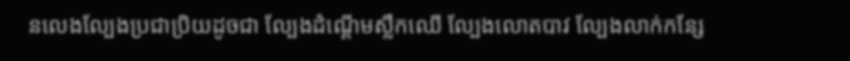នលេងល្បែងប្រជាប្រិយដូចជា ល្បែងដំណ្តើមស្លឹកឈើ ល្បែងលោតបាវ ល្បែងលាក់កន្សែ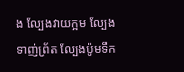ង ល្បែងវាយក្អម ល្បែងទាញ់ព្រ័ត ល្បែងប៉ូមទឹក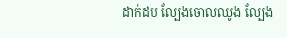ដាក់ដប ល្បែងចោលឈូង ល្បែង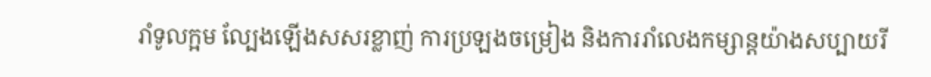រាំទូលក្អម ល្បែងឡើងសសរខ្លាញ់ ការប្រឡងចម្រៀង និងការរាំលេងកម្សាន្តយ៉ាងសប្បាយរី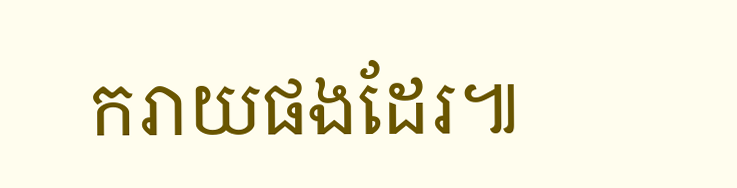ករាយផងដែរ៕